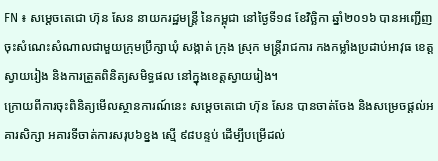FN ៖ សម្តេចតេជោ ហ៊ុន សែន នាយករដ្ឋមន្រ្តី នៃកម្ពុជា នៅថ្ងៃទី១៨ ខែវិច្ឆិកា ឆ្នាំ២០១៦ បានអញ្ជើញចុះសំណេះសំណាលជាមួយក្រុមប្រឹក្សាឃុំ សង្កាត់ ក្រុង ស្រុក មន្រ្តីរាជការ កងកម្លាំងប្រដាប់អាវុធ ខេត្តស្វាយរៀង និងការត្រួតពិនិត្យសមិទ្ធផល នៅក្នុងខេត្តស្វាយរៀង។
ក្រោយពីការចុះពិនិត្យមើលស្ថានការណ៍នេះ សម្តេចតេជោ ហ៊ុន សែន បានចាត់ចែង និងសម្រេចផ្តល់អគារសិក្សា អគារទីចាត់ការសរុប៦ខ្នង ស្មើ ៩៨បន្ទប់ ដើម្បីបម្រើដល់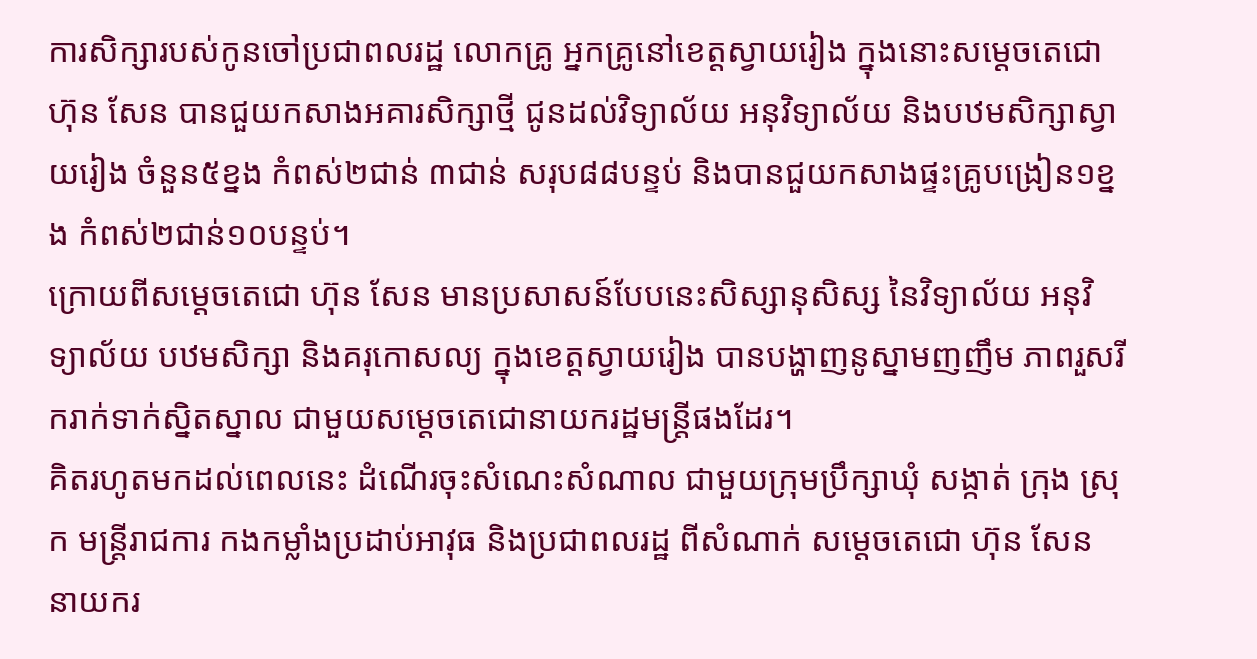ការសិក្សារបស់កូនចៅប្រជាពលរដ្ឋ លោកគ្រូ អ្នកគ្រូនៅខេត្តស្វាយរៀង ក្នុងនោះសម្តេចតេជោ ហ៊ុន សែន បានជួយកសាងអគារសិក្សាថ្មី ជូនដល់វិទ្យាល័យ អនុវិទ្យាល័យ និងបឋមសិក្សាស្វាយរៀង ចំនួន៥ខ្នង កំពស់២ជាន់ ៣ជាន់ សរុប៨៨បន្ទប់ និងបានជួយកសាងផ្ទះគ្រូបង្រៀន១ខ្នង កំពស់២ជាន់១០បន្ទប់។
ក្រោយពីសម្តេចតេជោ ហ៊ុន សែន មានប្រសាសន៍បែបនេះសិស្សានុសិស្ស នៃវិទ្យាល័យ អនុវិទ្យាល័យ បឋមសិក្សា និងគរុកោសល្យ ក្នុងខេត្តស្វាយរៀង បានបង្ហាញនូស្នាមញញឹម ភាពរួសរីករាក់ទាក់ស្និតស្នាល ជាមួយសម្តេចតេជោនាយករដ្ឋមន្រ្តីផងដែរ។
គិតរហូតមកដល់ពេលនេះ ដំណើរចុះសំណេះសំណាល ជាមួយក្រុមប្រឹក្សាឃុំ សង្កាត់ ក្រុង ស្រុក មន្រ្តីរាជការ កងកម្លាំងប្រដាប់អាវុធ និងប្រជាពលរដ្ឋ ពីសំណាក់ សម្តេចតេជោ ហ៊ុន សែន នាយករ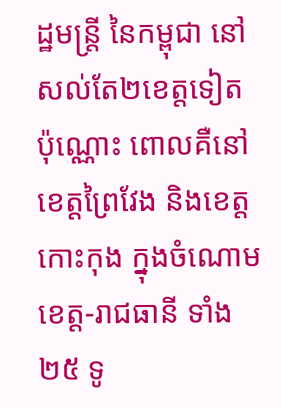ដ្ឋមន្រ្តី នៃកម្ពុជា នៅសល់តែ២ខេត្តទៀតប៉ុណ្ណោះ ពោលគឺនៅខេត្តព្រៃវែង និងខេត្តកោះកុង ក្នុងចំណោមខេត្ត-រាជធានី ទាំង២៥ ទូ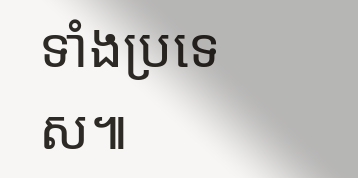ទាំងប្រទេស៕